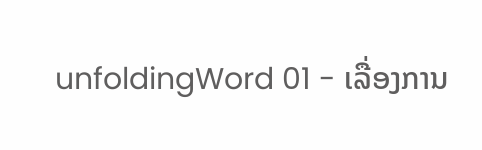unfoldingWord 01 - ເລື່ອງການ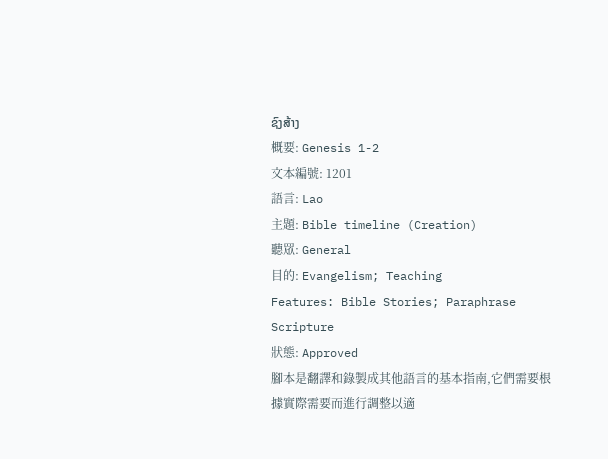ຊົງສ້າງ
概要: Genesis 1-2
文本編號: 1201
語言: Lao
主題: Bible timeline (Creation)
聽眾: General
目的: Evangelism; Teaching
Features: Bible Stories; Paraphrase Scripture
狀態: Approved
腳本是翻譯和錄製成其他語言的基本指南,它們需要根據實際需要而進行調整以適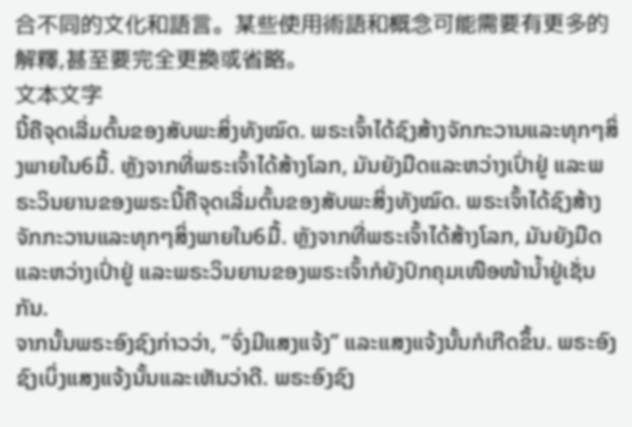合不同的文化和語言。某些使用術語和概念可能需要有更多的解釋,甚至要完全更換或省略。
文本文字
ນີ້ຄືຈຸດເລີ່ມຕົ້ນຂອງສັບພະສິ່ງທັງໝົດ. ພຣະເຈົ້າໄດ້ຊົງສ້າງຈັກກະວານແລະທຸກໆສິ່ງພາຍໃນ6ມື້. ຫຼັງຈາກທີ່ພຣະເຈົ້າໄດ້ສ້າງໂລກ, ມັນຍັງມືດແລະຫວ່າງເປົ່າຢູ່ ແລະພຣະວິນຍານຂອງພຣະນີ້ຄືຈຸດເລີ່ມຕົ້ນຂອງສັບພະສິ່ງທັງໝົດ. ພຣະເຈົ້າໄດ້ຊົງສ້າງຈັກກະວານແລະທຸກໆສິ່ງພາຍໃນ6ມື້. ຫຼັງຈາກທີ່ພຣະເຈົ້າໄດ້ສ້າງໂລກ, ມັນຍັງມືດແລະຫວ່າງເປົ່າຢູ່ ແລະພຣະວິນຍານຂອງພຣະເຈົ້າກໍຍັງປົກຄຸມເໜືອໜ້ານ້ຳຢູ່ເຊັ່ນກັນ.
ຈາກນັ້ນພຣະອົງຊົງກ່າວວ່າ, “ຈົ່ງມີແສງແຈ້ງ” ແລະແສງແຈ້ງນັ້ນກໍເກີດຂຶ້ນ. ພຣະອົງຊົງເບິ່ງແສງແຈ້ງນັ້ນແລະເຫັນວ່າດີ. ພຣະອົງຊົງ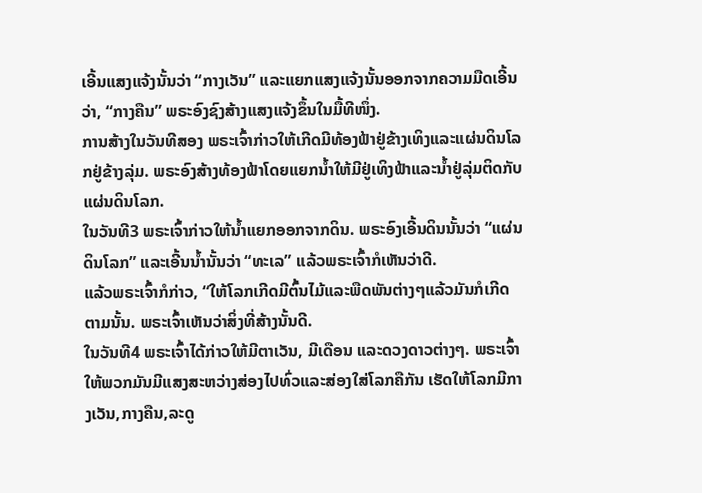ເອີ້ນແສງແຈ້ງນັ້ນວ່າ “ກາງເວັນ” ແລະແຍກແສງແຈ້ງນັ້ນອອກຈາກຄວາມມືດເອີ້ນວ່າ, “ກາງຄືນ” ພຣະອົງຊົງສ້າງແສງແຈ້ງຂຶ້ນໃນມື້ທີໜຶ່ງ.
ການສ້າງໃນວັນທີສອງ ພຣະເຈົ້າກ່າວໃຫ້ເກີດມີທ້ອງຟ້າຢູ່ຂ້າງເທິງແລະແຜ່ນດິນໂລກຢູ່ຂ້າງລຸ່ມ. ພຣະອົງສ້າງທ້ອງຟ້າໂດຍແຍກນ້ຳໃຫ້ມີຢູ່ເທິງຟ້າແລະນ້ຳຢູ່ລຸ່ມຕິດກັບແຜ່ນດິນໂລກ.
ໃນວັນທີ3 ພຣະເຈົ້າກ່າວໃຫ້ນ້ຳແຍກອອກຈາກດິນ. ພຣະອົງເອີ້ນດິນນັ້ນວ່າ “ແຜ່ນດິນໂລກ” ແລະເອີ້ນນໍ້ານັ້ນວ່າ “ທະເລ” ແລ້ວພຣະເຈົ້າກໍເຫັນວ່າດີ.
ແລ້ວພຣະເຈົ້າກໍກ່າວ, “ໃຫ້ໂລກເກີດມີຕົ້ນໄມ້ແລະພືດພັນຕ່າງໆແລ້ວມັນກໍເກີດຕາມນັ້ນ. ພຣະເຈົ້າເຫັນວ່າສິ່ງທີ່ສ້າງນັ້ນດີ.
ໃນວັນທີ4 ພຣະເຈົ້າໄດ້ກ່າວໃຫ້ມີຕາເວັນ, ມີເດືອນ ແລະດວງດາວຕ່າງໆ. ພຣະເຈົ້າໃຫ້ພວກມັນມີແສງສະຫວ່າງສ່ອງໄປທົ່ວແລະສ່ອງໃສ່ໂລກຄືກັນ ເຮັດໃຫ້ໂລກມີກາງເວັນ,ກາງຄືນ,ລະດູ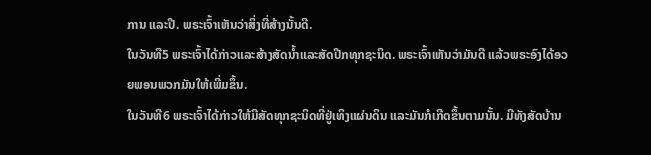ການ ແລະປີ. ພຣະເຈົ້າເຫັນວ່າສິ່ງທີ່ສ້າງນັ້ນດີ.
ໃນວັນທີ5 ພຣະເຈົ້າໄດ້ກ່າວແລະສ້າງສັດນ້ຳແລະສັດປີກທຸກຊະນິດ. ພຣະເຈົ້າເຫັນວ່າມັນດີ ແລ້ວພຣະອົງໄດ້ອວຍພອນພວກມັນໃຫ້ເພີ່ມຂຶ້ນ.
ໃນວັນທີ6 ພຣະເຈົ້າໄດ້ກ່າວໃຫ້ມີສັດທຸກຊະນິດທີ່ຢູ່ເທິງແຜ່ນດິນ ແລະມັນກໍເກີດຂຶ້ນຕາມນັ້ນ. ມີທັງສັດບ້ານ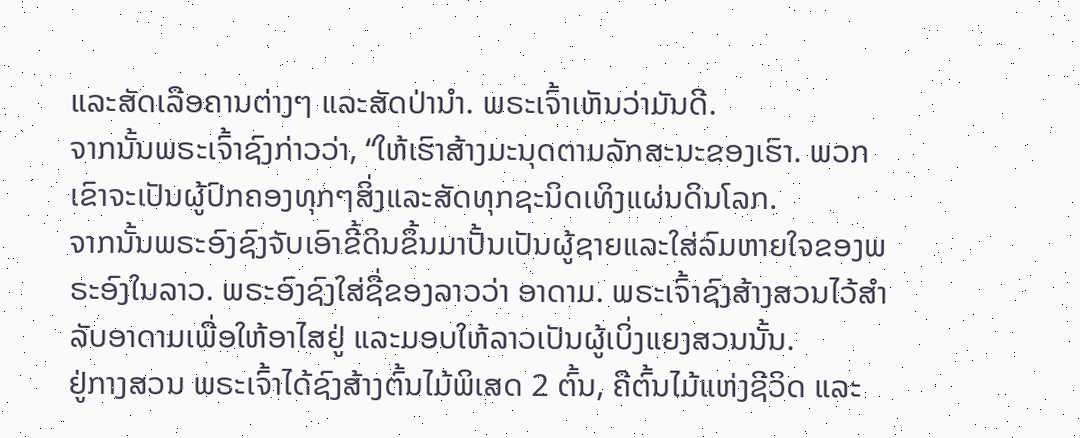ແລະສັດເລືອຄານຕ່າງໆ ແລະສັດປ່ານຳ. ພຣະເຈົ້າເຫັນວ່າມັນດີ.
ຈາກນັ້ນພຣະເຈົ້າຊົງກ່າວວ່າ, “ໃຫ້ເຮົາສ້າງມະນຸດຕາມລັກສະນະຂອງເຮົາ. ພວກເຂົາຈະເປັນຜູ້ປົກຄອງທຸກໆສິ່ງແລະສັດທຸກຊະນິດເທິງແຜ່ນດິນໂລກ.
ຈາກນັ້ນພຣະອົງຊົງຈັບເອົາຂີ້ດິນຂຶ້ນມາປັ້ນເປັນຜູ້ຊາຍແລະໃສ່ລົມຫາຍໃຈຂອງພຣະອົງໃນລາວ. ພຣະອົງຊົງໃສ່ຊື່ຂອງລາວວ່າ ອາດາມ. ພຣະເຈົ້າຊົງສ້າງສວນໄວ້ສຳລັບອາດາມເພື່ອໃຫ້ອາໄສຢູ່ ແລະມອບໃຫ້ລາວເປັນຜູ້ເບິ່ງແຍງສວນນັ້ນ.
ຢູ່ກາງສວນ ພຣະເຈົ້າໄດ້ຊົງສ້າງຕົ້ນໄມ້ພິເສດ 2 ຕົ້ນ, ຄືຕົ້ນໄມ້ແຫ່ງຊີວິດ ແລະ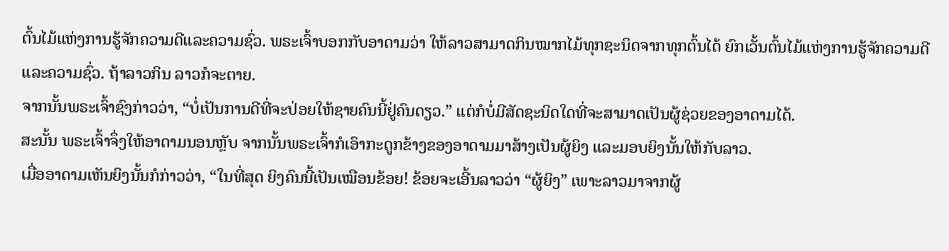ຕົ້ນໄມ້ແຫ່ງການຮູ້ຈັກຄວາມດີແລະຄວາມຊົ່ວ. ພຣະເຈົ້າບອກກັບອາດາມວ່າ ໃຫ້ລາວສາມາດກິນໝາກໄມ້ທຸກຊະນິດຈາກທຸກຕົ້ນໄດ້ ຍົກເວັ້ນຕົ້ນໄມ້ແຫ່ງການຮູ້ຈັກຄວາມດີແລະຄວາມຊົ່ວ. ຖ້າລາວກິນ ລາວກໍຈະຕາຍ.
ຈາກນັ້ນພຣະເຈົ້າຊົງກ່າວວ່າ, “ບໍ່ເປັນການດີທີ່ຈະປ່ອຍໃຫ້ຊາຍຄົນນີ້ຢູ່ຄົນດຽວ.” ແຕ່ກໍບໍ່ມີສັດຊະນິດໃດທີ່ຈະສາມາດເປັນຜູ້ຊ່ວຍຂອງອາດາມໄດ້.
ສະນັ້ນ ພຣະເຈົ້າຈຶ່ງໃຫ້ອາດາມນອນຫຼັບ ຈາກນັ້ນພຣະເຈົ້າກໍເອົາກະດູກຂ້າງຂອງອາດາມມາສ້າງເປັນຜູ້ຍິງ ແລະມອບຍິງນັ້ນໃຫ້ກັບລາວ.
ເມື່ອອາດາມເຫັນຍິງນັ້ນກໍກ່າວວ່າ, “ໃນທີ່ສຸດ ຍິງຄົນນີ້ເປັນເໝືອນຂ້ອຍ! ຂ້ອຍຈະເອີ້ນລາວວ່າ “ຜູ້ຍິງ” ເພາະລາວມາຈາກຜູ້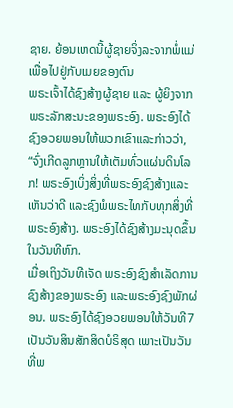ຊາຍ. ຍ້ອນເຫດນີ້ຜູ້ຊາຍຈິ່ງລະຈາກພໍ່ແມ່ເພື່ອໄປຢູ່ກັບເມຍຂອງຕົນ
ພຣະເຈົ້າໄດ້ຊົງສ້າງຜູ້ຊາຍ ແລະ ຜູ້ຍິງຈາກພຣະລັກສະນະຂອງພຣະອົງ. ພຣະອົງໄດ້ຊົງອວຍພອນໃຫ້ພວກເຂົາແລະກ່າວວ່າ, “ຈົ່ງເກີດລູກຫຼານໃຫ້ເຕັມທົ່ວແຜ່ນດິນໂລກ! ພຣະອົງເບິ່ງສິ່ງທີ່ພຣະອົງຊົງສ້າງແລະເຫັນວ່າດີ ແລະຊົງພໍພຣະໄທກັບທຸກສິ່ງທີ່ພຣະອົງສ້າງ. ພຣະອົງໄດ້ຊົງສ້າງມະນຸດຂຶ້ນໃນວັນທີຫົກ.
ເມື່ອເຖິງວັນທີເຈັດ ພຣະອົງຊົງສຳເລັດການຊົງສ້າງຂອງພຣະອົງ ແລະພຣະອົງຊົງພັກຜ່ອນ. ພຣະອົງໄດ້ຊົງອວຍພອນໃຫ້ວັນທີ7 ເປັນວັນສິນສັກສິດບໍຣິສຸດ ເພາະເປັນວັນທີ່ພ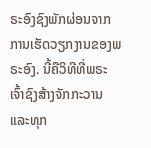ຣະອົງຊົງພັກຜ່ອນຈາກການເຮັດວຽກງານຂອງພຣະອົງ. ນີ້ຄືວິທີທີ່ພຣະເຈົ້າຊົງສ້າງຈັກກະວານແລະທຸກ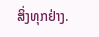ສິ່ງທຸກຢ່າງ.